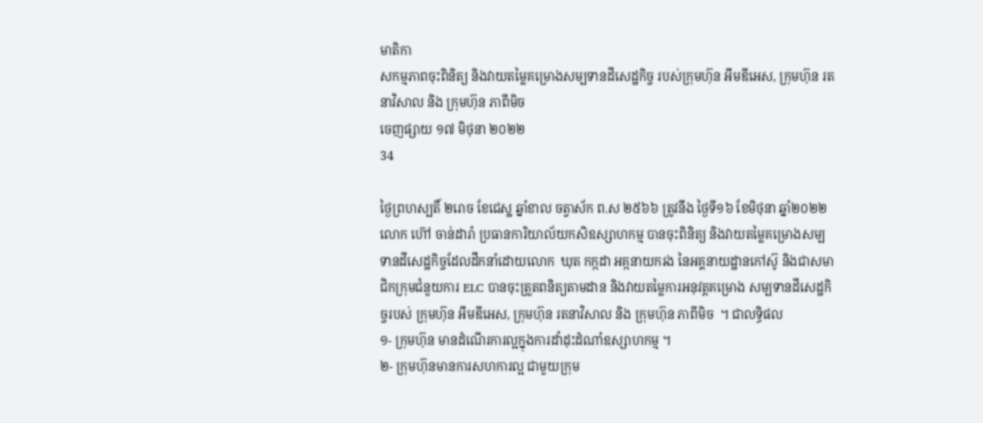មាតិកា
សកម្មភាពចុះពិនិត្យ និងវាយតម្លៃគម្រោងសម្បទានដីសេដ្ឋកិច្ច របស់ក្រុមហ៊ុន អឹមឌីអេស, ក្រុមហ៊ុន រតនាវិសាល និង ក្រុមហ៊ុន ភាពីមិច
ចេញផ្សាយ ១៧ មិថុនា ២០២២
34

ថ្ងៃព្រហស្បតិ៍ ២រោច ខែជេស្ឋ ឆ្នាំខាល ចត្វាស័ក ព.ស ២៥៦៦ ត្រូវនឹង ថ្ងៃទី១៦ ខែមិថុនា ឆ្នាំ២០២២ លោក ហ៊ៅ ចាន់ដារ៉ា ប្រធានការិយាល័យកសិឧស្សាហកម្ម បានចុះពិនិត្យ និងវាយតម្លៃគម្រោងសម្បទានដីសេដ្ឋកិច្ចដែលដឹកនាំដោយលោក  ឃុត កក្កដា អគ្កនាយករង នៃអគ្គនាយដ្ឋានកៅស៊ូ និងជាសមាជិកក្រុមជំនួយការ ELC បានចុះត្រួតពនិត្យតាមដាន និងវាយតម្លៃការអនុវត្តគម្រោង សម្បទានដីសេដ្ឋកិច្ចរបស់ ក្រុមហ៊ុន អឹមឌីអេស, ក្រុមហ៊ុន រតនាវិសាល និង ក្រុមហ៊ុន ភាពីមិច  ។ ជាលទ្ធិផល                                          ១- ក្រុមហ៊ុន មានដំណើរការល្អក្នុងការដាំដុះដំណាំឧស្សាហកម្ម ។
២- ក្រុមហ៊ុនមានការសហការល្អ ជាមួយក្រុម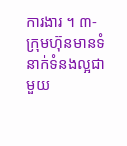ការងារ ។ ៣- ក្រុមហ៊ុនមានទំនាក់ទំនងល្អជាមួយ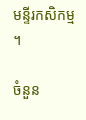មន្ទីរកសិកម្ម ។

ចំនួន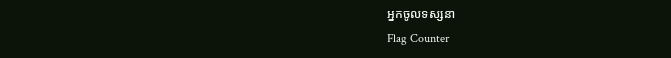អ្នកចូលទស្សនា
Flag Counter